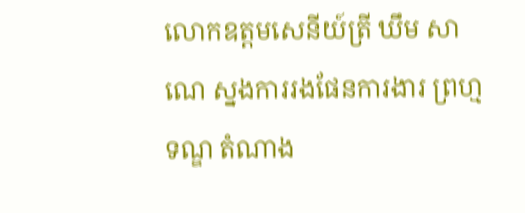លោកឧត្ដមសេនីយ៍ត្រី ឃឹម សាណេ ស្នងការរងផែនការងារ ព្រហ្មទណ្ឌ តំណាង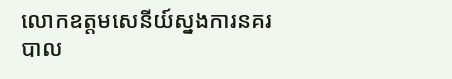លោកឧត្ដមសេនីយ៍ស្នងការនគរបាល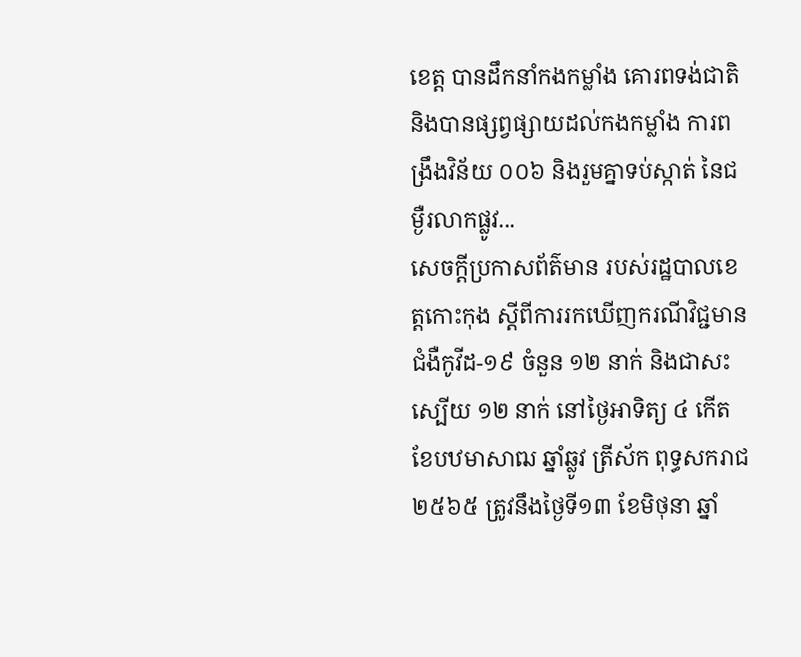ខេត្ត បានដឹកនាំកងកម្លាំង គោរពទង់ជាតិ និងបានផ្សព្វផ្សាយដល់កងកម្លាំង ការពង្រឹងវិន័យ ០០៦ និងរួមគ្នាទប់ស្កាត់ នៃជម្ងឺរលាកផ្លូវ...
សេចក្តីប្រកាសព័ត៌មាន របស់រដ្ឋបាលខេត្តកោះកុង ស្តីពីការរកឃើញករណីវិជ្ជមានជំងឺកូវីដ-១៩ ចំនួន ១២ នាក់ និងជាសះស្បើយ ១២ នាក់ នៅថ្ងៃអាទិត្យ ៤ កើត ខែបឋមាសាឍ ឆ្នាំឆ្លូវ ត្រីស័ក ពុទ្ធសករាជ ២៥៦៥ ត្រូវនឹងថ្ងៃទី១៣ ខែមិថុនា ឆ្នាំ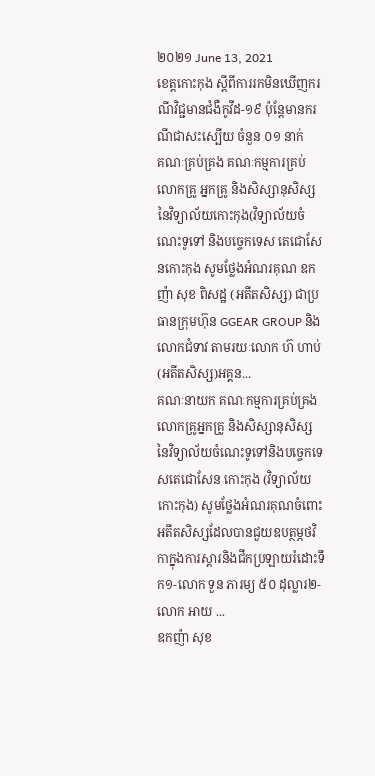២០២១ June 13, 2021
ខេត្តកោះកុង ស្តីពីការរកមិនឃើញករណីវិជ្ជមានជំងឺកូវីដ-១៩ ប៉ុន្តែមានករណីជាសះស្បើយ ចំនួន ០១ នាក់
គណៈគ្រប់គ្រង គណៈកម្មការគ្រប់ លោកគ្រូ អ្នកគ្រូ និងសិស្សានុសិស្ស នៃវិទ្យាល័យកោះកុង(វិទ្យាល័យចំណេះទូទៅ និងបច្ចេកទេស តេជោសែនកោះកុង សូមថ្លែងអំណរគុណ ឧកញ៉ា សុខ ពិសដ្ឋ (អតីតសិស្ស) ជាប្រធានក្រុមហ៊ុន GGEAR GROUP និងលោកជំទាវ តាមរយៈលោក ហ៊ ហាប់(អតីតសិស្ស)អគ្គន...
គណៈនាយក គណៈកម្មការគ្រប់គ្រង លោកគ្រូអ្នកគ្រូ និងសិស្សានុសិស្ស នៃវិទ្យាល័យចំណេះទូទៅនិងបច្ចេកទេសតេជោសែន កោះកុង (វិទ្យាល័យកោះកុង) សូមថ្លែងអំណរគុណចំពោះអតីតសិស្សដែលបានជួយឧបត្ថម្ភថវិកាក្នុងការស្ដារនិងជីកប្រឡាយរំដោះទឹក១-លោក ទួន ភារម្យ ៥០ ដុល្លារ២-លោក អាយ ...
ឧកញ៉ា សុខ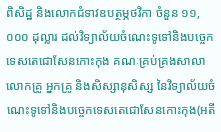ពិសិដ្ឋ និងលោកជំទាវឧបត្ថម្ភថវិកា ចំនួន ១១,០០០ ដុល្លារ ដល់វិទ្យាល័យចំណេះទូទៅនិងបច្ចេកទេសតេជោសែនកោះកុង គណៈគ្រប់គ្រងសាលា លោកគ្រូ អ្នកគ្រូ និងសិស្សានុសិស្ស នៃវិទ្យាល័យចំណេះទូទៅនិងបច្ចេកទេសតេជោសែនកោះកុង(អតី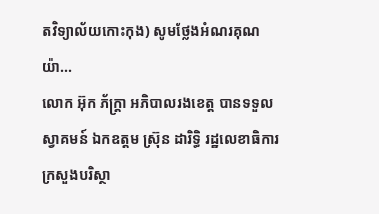តវិទ្យាល័យកោះកុង) សូមថ្លែងអំណរគុណយ៉ា...
លោក អ៊ុក ភ័ក្ត្រា អភិបាលរងខេត្ត បានទទួលស្វាគមន៍ ឯកឧត្តម ស្រ៊ុន ដារិទ្ធិ រដ្ឋលេខាធិការក្រសួងបរិស្ថា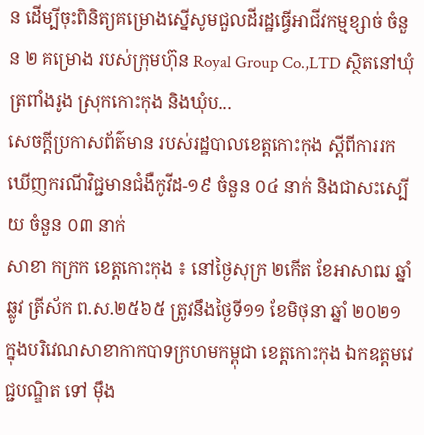ន ដើម្បីចុះពិនិត្យគម្រោងស្នើសូមជួលដីរដ្ឋធ្វើអាជីវកម្មខ្សាច់ ចំនួន ២ គម្រោង របស់ក្រុមហ៊ុន Royal Group Co.,LTD ស្ថិតនៅឃុំត្រពាំងរូង ស្រុកកោះកុង និងឃុំប...
សេចក្តីប្រកាសព័ត៌មាន របស់រដ្ឋបាលខេត្តកោះកុង ស្តីពីការរកឃើញករណីវិជ្ជមានជំងឺកូវីដ-១៩ ចំនួន ០៤ នាក់ និងជាសះស្បើយ ចំនួន ០៣ នាក់
សាខា កក្រក ខេត្តកោះកុង ៖ នៅថ្ងៃសុក្រ ២កើត ខែអាសាឍ ឆ្នាំឆ្លូវ ត្រីស័ក ព.ស.២៥៦៥ ត្រូវនឹងថ្ងៃទី១១ ខែមិថុនា ឆ្នាំ ២០២១ ក្នុងបរិវេណសាខាកាកបាទក្រហមកម្ពុជា ខេត្តកោះកុង ឯកឧត្តមវេជ្ជបណ្ឌិត ទៅ ម៉ឹង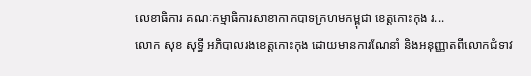លេខាធិការ គណៈកម្មាធិការសាខាកាកបាទក្រហមកម្ពុជា ខេត្តកោះកុង រ...
លោក សុខ សុទ្ធី អភិបាលរងខេត្តកោះកុង ដោយមានការណែនាំ និងអនុញ្ញាតពីលោកជំទាវ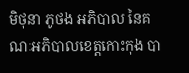មិថុនា ភូថង អភិបាល នៃគណៈអភិបាលខេត្តកោះកុង បា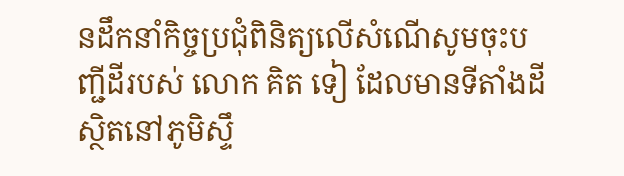នដឹកនាំកិច្ចប្រជុំពិនិត្យលើសំណើសូមចុះបញ្ជីដីរបស់ លោក គិត ទៀ ដែលមានទីតាំងដីស្ថិតនៅភូមិស្ទឹ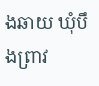ងឆាយ ឃុំបឹងព្រាវ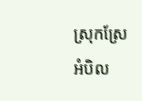ស្រុកស្រែអំបិល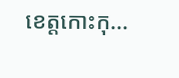ខេត្តកោះកុ...